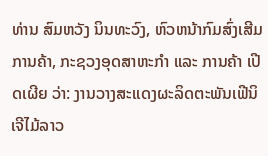ທ່ານ ສົມຫວັງ ນິນທະວົງ, ຫົວຫນ້າກົມສົ່ງເສີມການຄ້າ, ກະຊວງອຸດສາຫະກໍາ ແລະ ການຄ້າ ເປີດເຜີຍ ວ່າ: ງານວາງສະແດງຜະລິດຕະພັນເຟີນິເຈີໄມ້ລາວ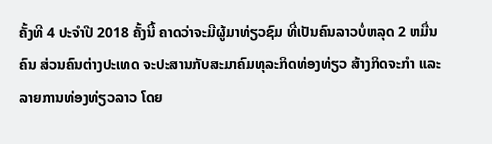ຄັ້ງທີ 4 ປະຈຳປີ 2018 ຄັ້ງນີ້ ຄາດວ່າຈະມີຜູ້ມາທ່ຽວຊົມ ທີ່ເປັນຄົນລາວບໍ່ຫລຸດ 2 ຫມື່ນຄົນ ສ່ວນຄົນຕ່າງປະເທດ ຈະປະສານກັບສະມາຄົມທຸລະກິດທ່ອງທ່ຽວ ສ້າງກິດຈະກຳ ແລະ ລາຍການທ່ອງທ່ຽວລາວ ໂດຍ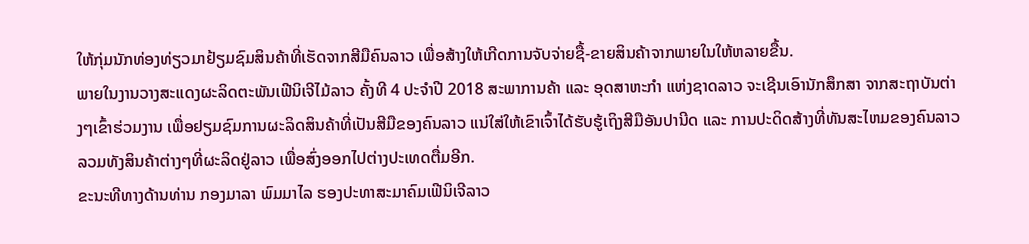ໃຫ້ກຸ່ມນັກທ່ອງທ່ຽວມາຢ້ຽມຊົມສິນຄ້າທີ່ເຮັດຈາກສີມືຄົນລາວ ເພື່ອສ້າງໃຫ້ເກີດການຈັບຈ່າຍຊື້-ຂາຍສິນຄ້າຈາກພາຍໃນໃຫ້ຫລາຍຂື້ນ.
ພາຍໃນງານວາງສະແດງຜະລິດຕະພັນເຟີນິເຈີໄມ້ລາວ ຄັ້ງທີ 4 ປະຈຳປີ 2018 ສະພາການຄ້າ ແລະ ອຸດສາຫະກຳ ແຫ່ງຊາດລາວ ຈະເຊີນເອົານັກສຶກສາ ຈາກສະຖາບັນຕ່າງໆເຂົ້າຮ່ວມງານ ເພື່ອຢຽມຊົມການຜະລິດສິນຄ້າທີ່ເປັນສີມືຂອງຄົນລາວ ແນ່ໃສ່ໃຫ້ເຂົາເຈົ້າໄດ້ຮັບຮູ້ເຖິງສີມືອັນປານີດ ແລະ ການປະດິດສ້າງທີ່ທັນສະໄຫມຂອງຄົນລາວ ລວມທັງສິນຄ້າຕ່າງໆທີ່ຜະລິດຢູ່ລາວ ເພື່ອສົ່ງອອກໄປຕ່າງປະເທດຕື່ມອີກ.
ຂະນະທີທາງດ້ານທ່ານ ກອງມາລາ ພົມມາໄລ ຮອງປະທາສະມາຄົມເຟີນິເຈີລາວ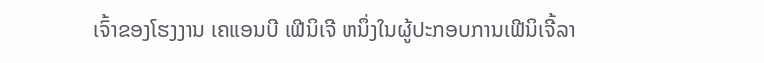ເຈົ້າຂອງໂຮງງານ ເຄແອນບີ ເຟີນິເຈີ ຫນຶ່ງໃນຜູ້ປະກອບການເຟີນິເຈີ້ລາ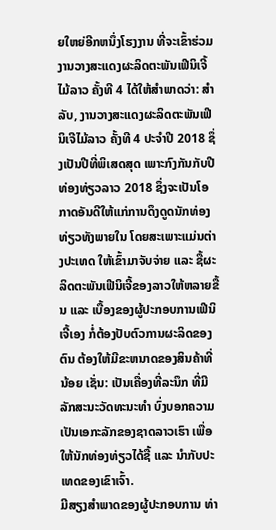ຍໃຫຍ່ອີກຫນຶ່ງໂຮງງານ ທີ່ຈະເຂົ້າຮ່ວມງານວາງສະແດງຜະລິດຕະພັນເຟີນິເຈີ້ໄມ້ລາວ ຄັ້ງທີ 4 ໄດ້ໃຫ້ສຳພາດວ່າ: ສຳລັບ, ງານວາງສະແດງຜະລິດຕະພັນເຟີນິເຈີໄມ້ລາວ ຄັ້ງທີ 4 ປະຈໍາປີ 2018 ຊຶ່ງເປັນປີທີ່ພິເສດສຸດ ເພາະກົງກັນກັບປີທ່ອງທ່ຽວລາວ 2018 ຊຶ່ງຈະເປັນໂອກາດອັນດີໃຫ້ແກ່ການດຶງດູດນັກທ່ອງທ່ຽວທັງພາຍໃນ ໂດຍສະເພາະແມ່ນຕ່າງປະເທດ ໃຫ້ເຂົ້າມາຈັບຈ່າຍ ແລະ ຊື້ຜະລິດຕະພັນເຟີນິເຈີ້ຂອງລາວໃຫ້ຫລາຍຂື້ນ ແລະ ເບື້ອງຂອງຜູ້ປະກອບການເຟີນິເຈີ້ເອງ ກໍ່ຕ້ອງປັບຕົວການຜະລິດຂອງຕົນ ຕ້ອງໃຫ້ມີຂະຫນາດຂອງສິນຄ້າທີ່ນ້ອຍ ເຊັ່ນ: ເປັນເຄື່ອງທີ່ລະນຶກ ທີ່ມີລັກສະນະວັດທະນະທຳ ບົ່ງບອກຄວາມເປັນເອກະລັກຂອງຊາດລາວເຮົາ ເພື່ອໃຫ້ນັກທ່ອງທ່ຽວໄດ້ຊື້ ແລະ ນຳກັບປະເທດຂອງເຂົາເຈົ້າ.
ມີສຽງສຳພາດຂອງຜູ້ປະກອບການ ທ່າ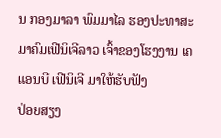ນ ກອງມາລາ ພົມມາໄລ ຮອງປະທາສະມາຄົມເຟີນິເຈີລາວ ເຈົ້າຂອງໂຮງງານ ເຄແອນບີ ເຟີນິເຈີ ມາໃຫ້ຮັບຟັງ
ປ່ອຍສຽງ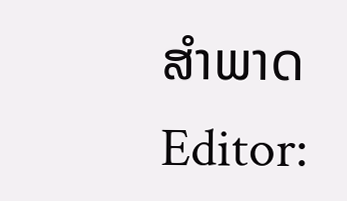ສໍາພາດ
Editor: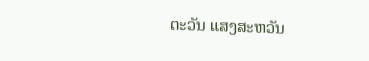ຕະວັນ ແສງສະຫວັນ